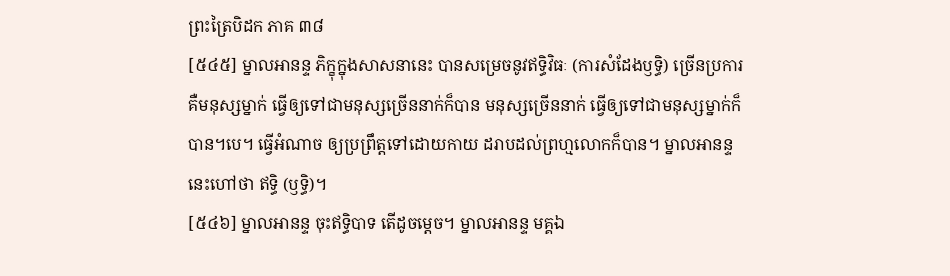ព្រះត្រៃបិដក ភាគ ៣៨
[៥៤៥] ម្នាលអានន្ទ ភិក្ខុក្នុងសាសនានេះ បានសម្រេចនូវឥទ្ធិវិធៈ (ការសំដែងឫទ្ធិ) ច្រើនប្រការ គឺមនុស្សម្នាក់ ធ្វើឲ្យទៅជាមនុស្សច្រើននាក់ក៏បាន មនុស្សច្រើននាក់ ធ្វើឲ្យទៅជាមនុស្សម្នាក់ក៏បាន។បេ។ ធ្វើអំណាច ឲ្យប្រព្រឹត្តទៅដោយកាយ ដរាបដល់ព្រហ្មលោកក៏បាន។ ម្នាលអានន្ទ នេះហៅថា ឥទ្ធិ (ឫទ្ធិ)។
[៥៤៦] ម្នាលអានន្ទ ចុះឥទ្ធិបាទ តើដូចម្តេច។ ម្នាលអានន្ទ មគ្គឯ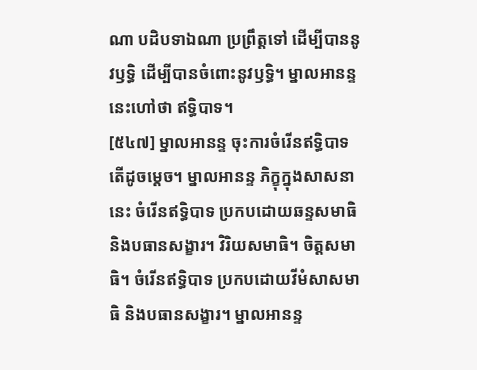ណា បដិបទាឯណា ប្រព្រឹត្តទៅ ដើម្បីបាននូវឫទ្ធិ ដើម្បីបានចំពោះនូវឫទ្ធិ។ ម្នាលអានន្ទ នេះហៅថា ឥទ្ធិបាទ។
[៥៤៧] ម្នាលអានន្ទ ចុះការចំរើនឥទ្ធិបាទ តើដូចម្តេច។ ម្នាលអានន្ទ ភិក្ខុក្នុងសាសនានេះ ចំរើនឥទ្ធិបាទ ប្រកបដោយឆន្ទសមាធិ និងបធានសង្ខារ។ វិរិយសមាធិ។ ចិត្តសមាធិ។ ចំរើនឥទ្ធិបាទ ប្រកបដោយវីមំសាសមាធិ និងបធានសង្ខារ។ ម្នាលអានន្ទ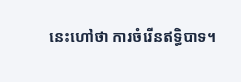នេះហៅថា ការចំរើនឥទ្ធិបាទ។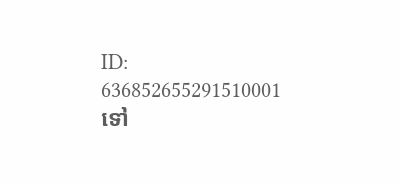ID: 636852655291510001
ទៅ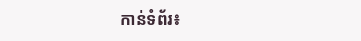កាន់ទំព័រ៖